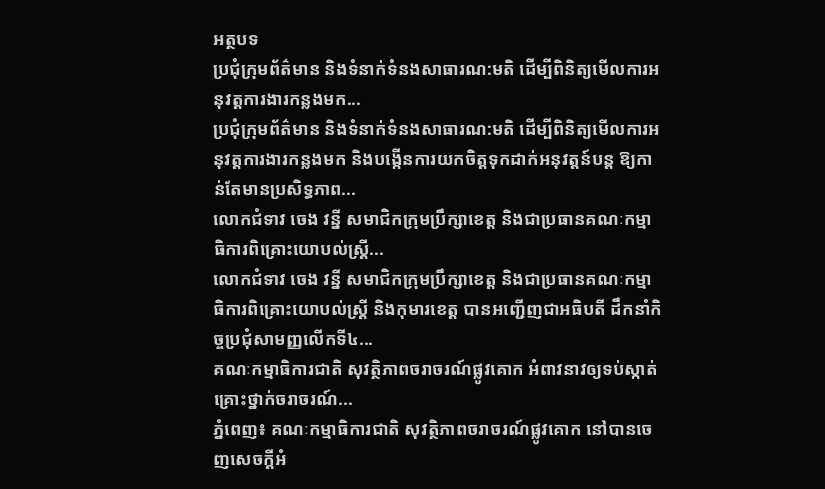អត្ថបទ
ប្រជុំក្រុមព័ត៌មាន និងទំនាក់ទំនងសាធារណ:មតិ ដើម្បីពិនិត្យមើលការអនុវត្តការងារកន្លងមក...
ប្រជុំក្រុមព័ត៌មាន និងទំនាក់ទំនងសាធារណ:មតិ ដើម្បីពិនិត្យមើលការអនុវត្តការងារកន្លងមក និងបង្កើនការយកចិត្តទុកដាក់អនុវត្តន៍បន្ត ឱ្យកាន់តែមានប្រសិទ្ធភាព...
លោកជំទាវ ចេង វន្នី សមាជិកក្រុមប្រឹក្សាខេត្ត និងជាប្រធានគណៈកម្មាធិការពិគ្រោះយោបល់ស្ត្រី...
លោកជំទាវ ចេង វន្នី សមាជិកក្រុមប្រឹក្សាខេត្ត និងជាប្រធានគណៈកម្មាធិការពិគ្រោះយោបល់ស្ត្រី និងកុមារខេត្ត បានអញ្ជើញជាអធិបតី ដឹកនាំកិច្ចប្រជុំសាមញ្ញលើកទី៤...
គណៈកម្មាធិការជាតិ សុវត្ថិភាពចរាចរណ៍ផ្លូវគោក អំពាវនាវឲ្យទប់ស្កាត់គ្រោះថ្នាក់ចរាចរណ៍...
ភ្នំពេញ៖ គណៈកម្មាធិការជាតិ សុវត្ថិភាពចរាចរណ៍ផ្លូវគោក នៅបានចេញសេចក្តីអំ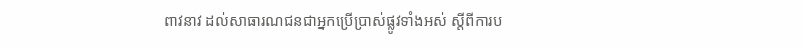ពាវនាវ ដល់សាធារណជនជាអ្នកប្រើប្រាស់ផ្លូវទាំងអស់ ស្តីពីការប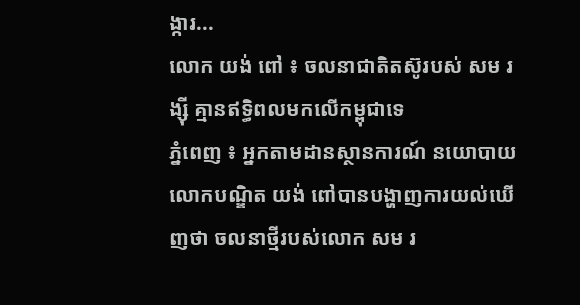ង្ការ...
លោក យង់ ពៅ ៖ ចលនាជាតិតស៊ូរបស់ សម រង្ស៊ី គ្មានឥទ្ធិពលមកលើកម្ពុជាទេ
ភ្នំពេញ ៖ អ្នកតាមដានស្ថានការណ៍ នយោបាយលោកបណ្ឌិត យង់ ពៅបានបង្ហាញការយល់ឃើញថា ចលនាថ្មីរបស់លោក សម រ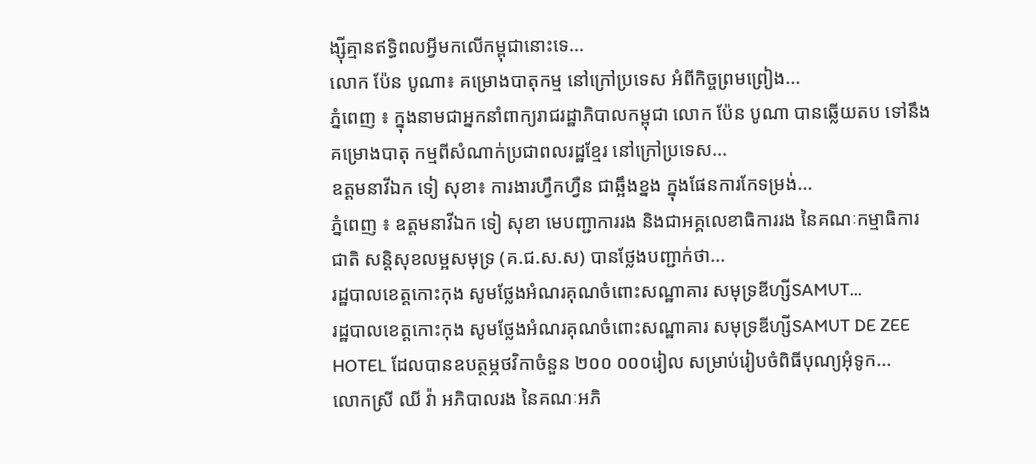ង្ស៊ីគ្មានឥទ្ធិពលអ្វីមកលើកម្ពុជានោះទេ...
លោក ប៉ែន បូណា៖ គម្រោងបាតុកម្ម នៅក្រៅប្រទេស អំពីកិច្ចព្រមព្រៀង...
ភ្នំពេញ ៖ ក្នុងនាមជាអ្នកនាំពាក្យរាជរដ្ឋាភិបាលកម្ពុជា លោក ប៉ែន បូណា បានឆ្លើយតប ទៅនឹងគម្រោងបាតុ កម្មពីសំណាក់ប្រជាពលរដ្ឋខ្មែរ នៅក្រៅប្រទេស...
ឧត្តមនាវីឯក ទៀ សុខា៖ ការងារហ្វឹកហ្វឺន ជាឆ្អឹងខ្នង ក្នុងផែនការកែទម្រង់...
ភ្នំពេញ ៖ ឧត្តមនាវីឯក ទៀ សុខា មេបញ្ជាការរង និងជាអគ្គលេខាធិការរង នៃគណៈកម្មាធិការជាតិ សន្តិសុខលម្អសមុទ្រ (គ.ជ.ស.ស) បានថ្លែងបញ្ជាក់ថា...
រដ្ឋបាលខេត្តកោះកុង សូមថ្លែងអំណរគុណចំពោះសណ្ឋាគារ សមុទ្រឌីហ្សីSAMUT...
រដ្ឋបាលខេត្តកោះកុង សូមថ្លែងអំណរគុណចំពោះសណ្ឋាគារ សមុទ្រឌីហ្សីSAMUT DE ZEE HOTEL ដែលបានឧបត្ថម្ភថវិកាចំនួន ២០០ ០០០រៀល សម្រាប់រៀបចំពិធីបុណ្យអុំទូក...
លោកស្រី ឈី វ៉ា អភិបាលរង នៃគណៈអភិ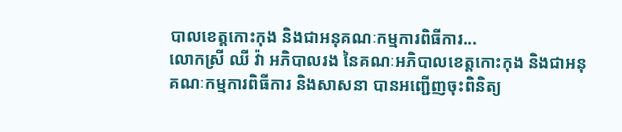បាលខេត្តកោះកុង និងជាអនុគណៈកម្មការពិធីការ...
លោកស្រី ឈី វ៉ា អភិបាលរង នៃគណៈអភិបាលខេត្តកោះកុង និងជាអនុគណៈកម្មការពិធីការ និងសាសនា បានអញ្ជើញចុះពិនិត្យ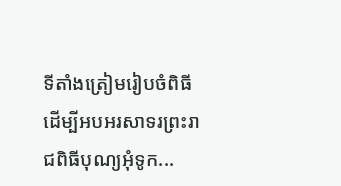ទីតាំងត្រៀមរៀបចំពិធី ដើម្បីអបអរសាទរព្រះរាជពិធីបុណ្យអុំទូក...